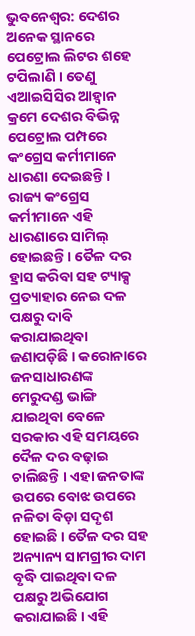ଭୁବନେଶ୍ୱର: ଦେଶର ଅନେକ ସ୍ଥାନରେ ପେଟ୍ରୋଲ ଲିଟର ଶହେ ଟପିଲାଣି । ତେଣୁ ଏଆଇସିସିର ଆହ୍ୱାନ କ୍ରମେ ଦେଶର ବିଭିନ୍ନ ପେଟ୍ରୋଲ ପମ୍ପରେ କଂଗ୍ରେସ କର୍ମୀମାନେ ଧାରଣା ଦେଇଛନ୍ତି । ରାଜ୍ୟ କଂଗ୍ରେସ କର୍ମୀମାନେ ଏହି ଧାରଣାରେ ସାମିଲ୍ ହୋଇଛନ୍ତି । ତୈଳ ଦର ହ୍ରାସ କରିବା ସହ ଟ୍ୟାକ୍ସ ପ୍ରତ୍ୟାହାର ନେଇ ଦଳ ପକ୍ଷରୁ ଦାବି କରାଯାଇଥିବା ଜଣାପଡ଼ିଛି । କରୋନାରେ ଜନସାଧାରଣଙ୍କ ମେରୁଦଣ୍ଡ ଭାଙ୍ଗି ଯାଇଥିବା ବେଳେ ସରକାର ଏହି ସମୟରେ ଦୈଳ ଦର ବଢ଼ାଇ ଚାଲିଛନ୍ତି । ଏହା ଜନତାଙ୍କ ଉପରେ ବୋଝ ଉପରେ ନଳିତା ବିଡ଼ା ସଦୃଶ ହୋଇଛି । ତୈଳ ଦର ସହ ଅନ୍ୟାନ୍ୟ ସାମଗ୍ରୀର ଦାମ ବୃଦ୍ଧି ପାଇଥିବା ଦଳ ପକ୍ଷରୁ ଅଭିଯୋଗ କରାଯାଇଛି । ଏହି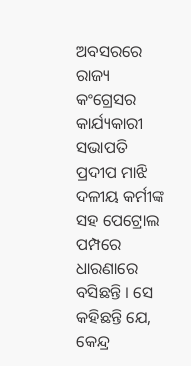ଅବସରରେ ରାଜ୍ୟ କଂଗ୍ରେସର କାର୍ଯ୍ୟକାରୀ ସଭାପତି ପ୍ରଦୀପ ମାଝି ଦଳୀୟ କର୍ମୀଙ୍କ ସହ ପେଟ୍ରୋଲ ପମ୍ପରେ ଧାରଣାରେ ବସିଛନ୍ତି । ସେ କହିଛନ୍ତି ଯେ, କେନ୍ଦ୍ର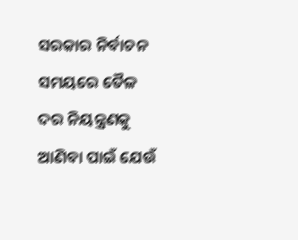ସରକାର ନିର୍ବାଚନ ସମୟରେ ତୈଳ ଦର ନିୟନ୍ତ୍ରଣକୁ ଆଣିବା ପାଇଁ ଯେଉଁ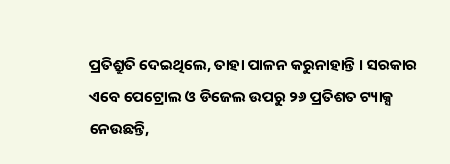ପ୍ରତିଶ୍ରୁତି ଦେଇଥିଲେ, ତାହା ପାଳନ କରୁନାହାନ୍ତି । ସରକାର ଏବେ ପେଟ୍ରୋଲ ଓ ଡିଜେଲ ଉପରୁ ୨୬ ପ୍ରତିଶତ ଟ୍ୟାକ୍ସ ନେଉଛନ୍ତି,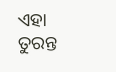ଏହା ତୁରନ୍ତ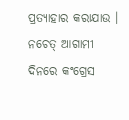ପ୍ରତ୍ୟାହାର କରାଯାଉ । ନଚେତ୍ ଆଗାମୀ ଦିନରେ କଂଗ୍ରେସ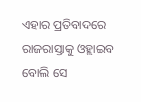ଏହାର ପ୍ରତିବାଦରେ ରାଜରାସ୍ତାକୁ ଓହ୍ଲାଇବ ବୋଲି ସେ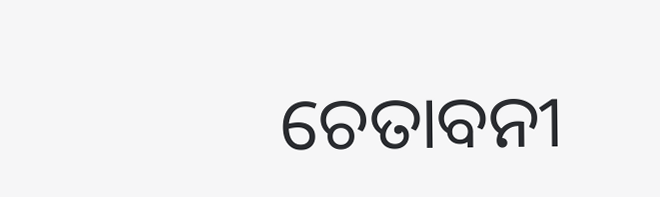ଚେତାବନୀ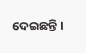ଦେଇଛନ୍ତି ।